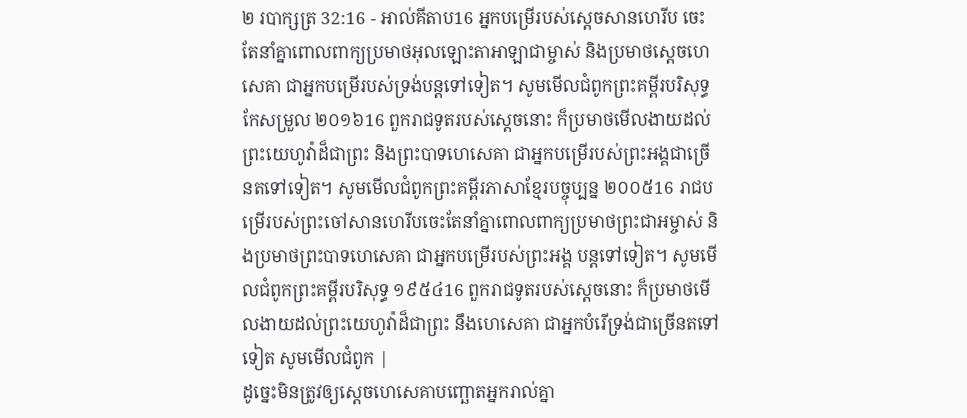២ របាក្សត្រ 32:16 - អាល់គីតាប16 អ្នកបម្រើរបស់ស្តេចសានហេរីប ចេះតែនាំគ្នាពោលពាក្យប្រមាថអុលឡោះតាអាឡាជាម្ចាស់ និងប្រមាថស្តេចហេសេគា ជាអ្នកបម្រើរបស់ទ្រង់បន្តទៅទៀត។ សូមមើលជំពូកព្រះគម្ពីរបរិសុទ្ធកែសម្រួល ២០១៦16 ពួករាជទូតរបស់ស្តេចនោះ ក៏ប្រមាថមើលងាយដល់ព្រះយេហូវ៉ាដ៏ជាព្រះ និងព្រះបាទហេសេគា ជាអ្នកបម្រើរបស់ព្រះអង្គជាច្រើនតទៅទៀត។ សូមមើលជំពូកព្រះគម្ពីរភាសាខ្មែរបច្ចុប្បន្ន ២០០៥16 រាជបម្រើរបស់ព្រះចៅសានហេរីបចេះតែនាំគ្នាពោលពាក្យប្រមាថព្រះជាអម្ចាស់ និងប្រមាថព្រះបាទហេសេគា ជាអ្នកបម្រើរបស់ព្រះអង្គ បន្តទៅទៀត។ សូមមើលជំពូកព្រះគម្ពីរបរិសុទ្ធ ១៩៥៤16 ពួករាជទូតរបស់ស្តេចនោះ ក៏ប្រមាថមើលងាយដល់ព្រះយេហូវ៉ាដ៏ជាព្រះ នឹងហេសេគា ជាអ្នកបំរើទ្រង់ជាច្រើនតទៅទៀត សូមមើលជំពូក |
ដូច្នេះមិនត្រូវឲ្យស្តេចហេសេគាបញ្ឆោតអ្នករាល់គ្នា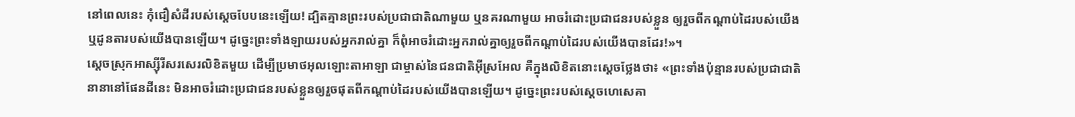នៅពេលនេះ កុំជឿសំដីរបស់ស្តេចបែបនេះឡើយ! ដ្បិតគ្មានព្រះរបស់ប្រជាជាតិណាមួយ ឬនគរណាមួយ អាចរំដោះប្រជាជនរបស់ខ្លួន ឲ្យរួចពីកណ្តាប់ដៃរបស់យើង ឬដូនតារបស់យើងបានឡើយ។ ដូច្នេះព្រះទាំងឡាយរបស់អ្នករាល់គ្នា ក៏ពុំអាចរំដោះអ្នករាល់គ្នាឲ្យរួចពីកណ្តាប់ដៃរបស់យើងបានដែរ!»។
ស្តេចស្រុកអាស្ស៊ីរីសរសេរលិខិតមួយ ដើម្បីប្រមាថអុលឡោះតាអាឡា ជាម្ចាស់នៃជនជាតិអ៊ីស្រអែល គឺក្នុងលិខិតនោះស្តេចថ្លែងថា៖ «ព្រះទាំងប៉ុន្មានរបស់ប្រជាជាតិនានានៅផែនដីនេះ មិនអាចរំដោះប្រជាជនរបស់ខ្លួនឲ្យរួចផុតពីកណ្តាប់ដៃរបស់យើងបានឡើយ។ ដូច្នេះព្រះរបស់ស្តេចហេសេគា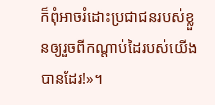ក៏ពុំអាចរំដោះប្រជាជនរបស់ខ្លួនឲ្យរួចពីកណ្តាប់ដៃរបស់យើងបានដែរ!»។